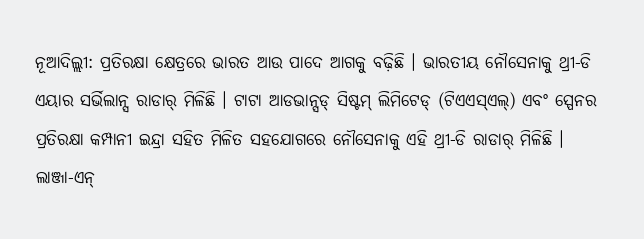ନୂଆଦିଲ୍ଲୀ: ପ୍ରତିରକ୍ଷା କ୍ଷେତ୍ରରେ ଭାରତ ଆଉ ପାଦେ ଆଗକୁ ବଢ଼ିଛି । ଭାରତୀୟ ନୌସେନାକୁ ଥ୍ରୀ-ଡି ଏୟାର ସର୍ଭିଲାନ୍ସ ରାଡାର୍ ମିଳିଛି । ଟାଟା ଆଡଭାନ୍ସଡ୍ ସିଷ୍ଟମ୍ ଲିମିଟେଡ୍ (ଟିଏଏସ୍ଏଲ୍) ଏବଂ ସ୍ପେନର ପ୍ରତିରକ୍ଷା କମ୍ପାନୀ ଇନ୍ଦ୍ରା ସହିତ ମିଳିତ ସହଯୋଗରେ ନୌସେନାକୁ ଏହି ଥ୍ରୀ-ଡି ରାଡାର୍ ମିଳିଛି ।
ଲାଞ୍ଜା-ଏନ୍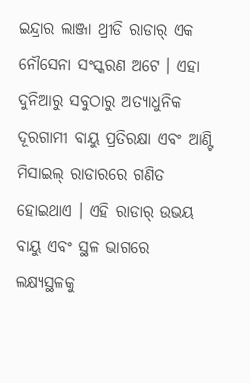ଇନ୍ଦ୍ରାର ଲାଞ୍ଜା ଥ୍ରୀଡି ରାଡାର୍ ଏକ ନୌସେନା ସଂସ୍କରଣ ଅଟେ । ଏହା ଦୁନିଆରୁ ସବୁଠାରୁ ଅତ୍ୟାଧୁନିକ ଦୂରଗାମୀ ବାୟୁ ପ୍ରତିରକ୍ଷା ଏବଂ ଆଣ୍ଟି ମିସାଇଲ୍ ରାଡାରରେ ଗଣିତ ହୋଇଥାଏ । ଏହି ରାଡାର୍ ଉଭୟ ବାୟୁ ଏବଂ ସ୍ଥଳ ଭାଗରେ ଲକ୍ଷ୍ୟସ୍ଥଳକୁ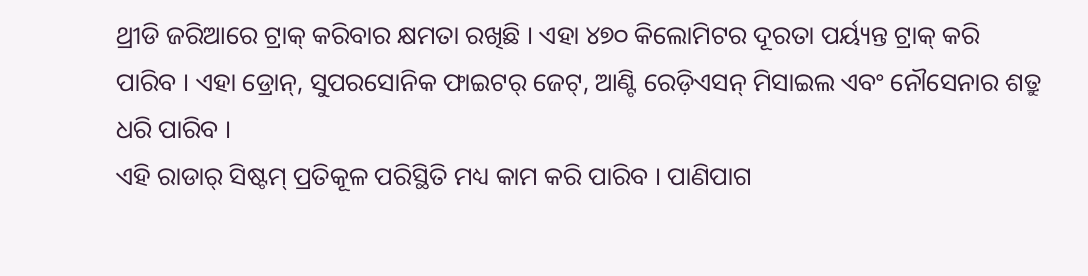ଥ୍ରୀଡି ଜରିଆରେ ଟ୍ରାକ୍ କରିବାର କ୍ଷମତା ରଖିଛି । ଏହା ୪୭୦ କିଲୋମିଟର ଦୂରତା ପର୍ୟ୍ୟନ୍ତ ଟ୍ରାକ୍ କରି ପାରିବ । ଏହା ଡ୍ରୋନ୍, ସୁପରସୋନିକ ଫାଇଟର୍ ଜେଟ୍, ଆଣ୍ଟି ରେଡ଼ିଏସନ୍ ମିସାଇଲ ଏବଂ ନୌସେନାର ଶତ୍ରୁ ଧରି ପାରିବ ।
ଏହି ରାଡାର୍ ସିଷ୍ଟମ୍ ପ୍ରତିକୂଳ ପରିସ୍ଥିତି ମଧ୍ୟ କାମ କରି ପାରିବ । ପାଣିପାଗ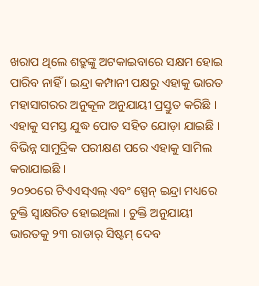ଖରାପ ଥିଲେ ଶତ୍ରୁଙ୍କୁ ଅଟକାଇବାରେ ସକ୍ଷମ ହୋଇ ପାରିବ ନାହିଁ । ଇନ୍ଦ୍ରା କମ୍ପାନୀ ପକ୍ଷରୁ ଏହାକୁ ଭାରତ ମହାସାଗରର ଅନୁକୂଳ ଅନୁଯାୟୀ ପ୍ରସ୍ତୁତ କରିଛି । ଏହାକୁ ସମସ୍ତ ଯୁଦ୍ଧ ପୋତ ସହିତ ଯୋଡ଼ା ଯାଇଛି । ବିଭିନ୍ନ ସାମୁଦ୍ରିକ ପରୀକ୍ଷଣ ପରେ ଏହାକୁ ସାମିଲ କରାଯାଇଛି ।
୨୦୨୦ରେ ଟିଏଏସ୍ଏଲ୍ ଏବଂ ସ୍ପେନ୍ ଇନ୍ଦ୍ରା ମଧ୍ୟରେ ଚୁକ୍ତି ସ୍ୱାକ୍ଷରିତ ହୋଇଥିଲା । ଚୁକ୍ତି ଅନୁଯାୟୀ ଭାରତକୁ ୨୩ ରାଡାର୍ ସିଷ୍ଟମ୍ ଦେବ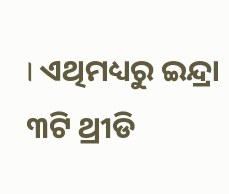। ଏଥିମଧ୍ୟରୁ ଇନ୍ଦ୍ରା ୩ଟି ଥ୍ରୀଡି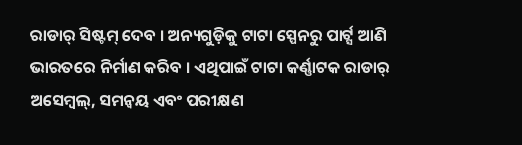ରାଡାର୍ ସିଷ୍ଟମ୍ ଦେବ । ଅନ୍ୟଗୁଡ଼ିକୁ ଟାଟା ସ୍ପେନରୁ ପାର୍ଟ୍ସ ଆଣି ଭାରତରେ ନିର୍ମାଣ କରିବ । ଏଥିପାଇଁ ଟାଟା କର୍ଣ୍ଣାଟକ ରାଡାର୍ ଅସେମ୍ବଲ୍, ସମନ୍ୱୟ ଏବଂ ପରୀକ୍ଷଣ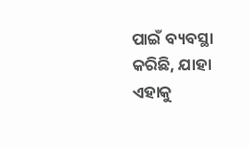ପାଇଁ ବ୍ୟବସ୍ଥା କରିଛି, ଯାହା ଏହାକୁ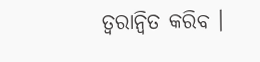ତ୍ୱରାନ୍ୱିତ କରିବ ।